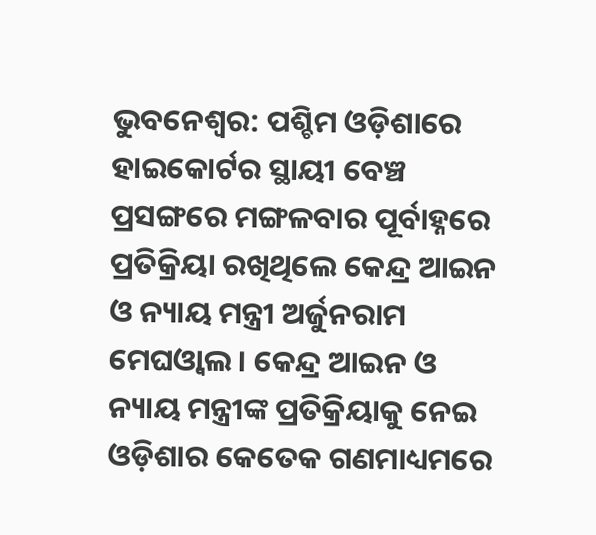ଭୁବନେଶ୍ବର: ପଶ୍ଚିମ ଓଡ଼ିଶାରେ ହାଇକୋର୍ଟର ସ୍ଥାୟୀ ବେଞ୍ଚ ପ୍ରସଙ୍ଗରେ ମଙ୍ଗଳବାର ପୂର୍ବାହ୍ନରେ ପ୍ରତିକ୍ରିୟା ରଖିଥିଲେ କେନ୍ଦ୍ର ଆଇନ ଓ ନ୍ୟାୟ ମନ୍ତ୍ରୀ ଅର୍ଜୁନରାମ ମେଘଓ୍ଵାଲ । କେନ୍ଦ୍ର ଆଇନ ଓ ନ୍ୟାୟ ମନ୍ତ୍ରୀଙ୍କ ପ୍ରତିକ୍ରିୟାକୁ ନେଇ ଓଡ଼ିଶାର କେତେକ ଗଣମାଧ୍ୟମରେ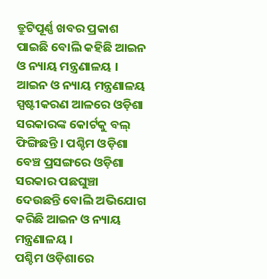ତ୍ରୁଟିପୂର୍ଣ୍ଣ ଖବର ପ୍ରକାଶ ପାଇଛି ବୋଲି କହିଛି ଆଇନ ଓ ନ୍ୟାୟ ମନ୍ତ୍ରଣାଳୟ । ଆଇନ ଓ ନ୍ୟାୟ ମନ୍ତ୍ରଣାଳୟ ସ୍ପଷ୍ଟୀକରଣ ଆଳରେ ଓଡ଼ିଶା ସରକାରଙ୍କ କୋର୍ଟକୁ ବଲ୍ ଫିଙ୍ଗିଛନ୍ତି । ପଶ୍ଚିମ ଓଡ଼ିଶା ବେଞ୍ଚ ପ୍ରସଙ୍ଗରେ ଓଡ଼ିଶା ସରକାର ପଛଘୁଞ୍ଚା ଦେଉଛନ୍ତି ବୋଲି ଅଭିଯୋଗ କରିଛି ଆଇନ ଓ ନ୍ୟାୟ ମନ୍ତ୍ରଣାଳୟ ।
ପଶ୍ଚିମ ଓଡ଼ିଶାରେ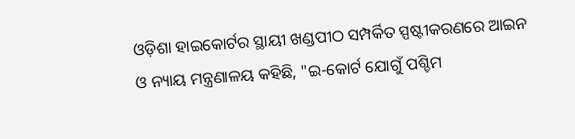ଓଡ଼ିଶା ହାଇକୋର୍ଟର ସ୍ଥାୟୀ ଖଣ୍ଡପୀଠ ସମ୍ପର୍କିତ ସ୍ପଷ୍ଟୀକରଣରେ ଆଇନ ଓ ନ୍ୟାୟ ମନ୍ତ୍ରଣାଳୟ କହିଛି, "ଇ-କୋର୍ଟ ଯୋଗୁଁ ପଶ୍ଚିମ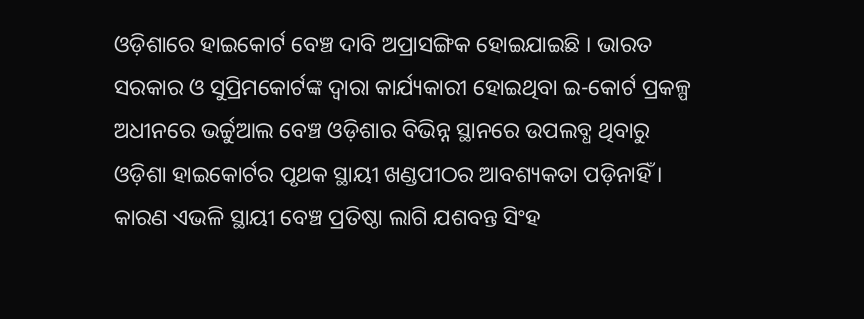ଓଡ଼ିଶାରେ ହାଇକୋର୍ଟ ବେଞ୍ଚ ଦାବି ଅପ୍ରାସଙ୍ଗିକ ହୋଇଯାଇଛି । ଭାରତ ସରକାର ଓ ସୁପ୍ରିମକୋର୍ଟଙ୍କ ଦ୍ବାରା କାର୍ଯ୍ୟକାରୀ ହୋଇଥିବା ଇ-କୋର୍ଟ ପ୍ରକଳ୍ପ ଅଧୀନରେ ଭର୍ଚ୍ଚୁଆଲ ବେଞ୍ଚ ଓଡ଼ିଶାର ବିଭିନ୍ନ ସ୍ଥାନରେ ଉପଲବ୍ଧ ଥିବାରୁ ଓଡ଼ିଶା ହାଇକୋର୍ଟର ପୃଥକ ସ୍ଥାୟୀ ଖଣ୍ଡପୀଠର ଆବଶ୍ୟକତା ପଡ଼ିନାହିଁ । କାରଣ ଏଭଳି ସ୍ଥାୟୀ ବେଞ୍ଚ ପ୍ରତିଷ୍ଠା ଲାଗି ଯଶବନ୍ତ ସିଂହ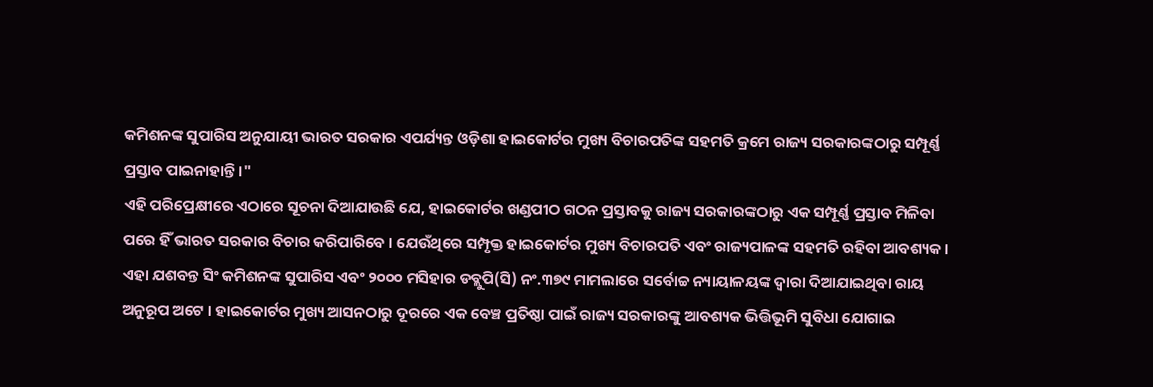କମିଶନଙ୍କ ସୁପାରିସ ଅନୁଯାୟୀ ଭାରତ ସରକାର ଏପର୍ଯ୍ୟନ୍ତ ଓଡ଼ିଶା ହାଇକୋର୍ଟର ମୁଖ୍ୟ ବିଚାରପତିଙ୍କ ସହମତି କ୍ରମେ ରାଜ୍ୟ ସରକାରଙ୍କଠାରୁ ସମ୍ପୂର୍ଣ୍ଣ ପ୍ରସ୍ତାବ ପାଇନାହାନ୍ତି ।"
ଏହି ପରିପ୍ରେକ୍ଷୀରେ ଏଠାରେ ସୂଚନା ଦିଆଯାଉଛି ଯେ, ହାଇକୋର୍ଟର ଖଣ୍ଡପୀଠ ଗଠନ ପ୍ରସ୍ତାବକୁ ରାଜ୍ୟ ସରକାରଙ୍କଠାରୁ ଏକ ସମ୍ପୂର୍ଣ୍ଣ ପ୍ରସ୍ତାବ ମିଳିବା ପରେ ହିଁ ଭାରତ ସରକାର ବିଚାର କରିପାରିବେ । ଯେଉଁଥିରେ ସମ୍ପୃକ୍ତ ହାଇକୋର୍ଟର ମୁଖ୍ୟ ବିଚାରପତି ଏବଂ ରାଜ୍ୟପାଳଙ୍କ ସହମତି ରହିବା ଆବଶ୍ୟକ । ଏହା ଯଶବନ୍ତ ସିଂ କମିଶନଙ୍କ ସୁପାରିସ ଏବଂ ୨୦୦୦ ମସିହାର ଡବ୍ଲୁପି(ସି) ନଂ.୩୭୯ ମାମଲାରେ ସର୍ବୋଚ୍ଚ ନ୍ୟାୟାଳୟଙ୍କ ଦ୍ବାରା ଦିଆଯାଇଥିବା ରାୟ ଅନୁରୂପ ଅଟେ । ହାଇକୋର୍ଟର ମୁଖ୍ୟ ଆସନଠାରୁ ଦୂରରେ ଏକ ବେଞ୍ଚ ପ୍ରତିଷ୍ଠା ପାଇଁ ରାଜ୍ୟ ସରକାରଙ୍କୁ ଆବଶ୍ୟକ ଭିତ୍ତିଭୂମି ସୁବିଧା ଯୋଗାଇ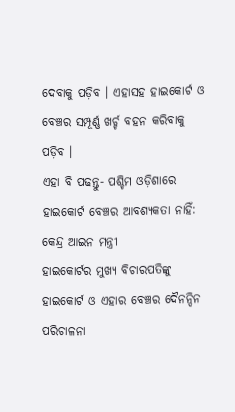ଦେବାକୁ ପଡ଼ିବ । ଏହାସହ ହାଇକୋର୍ଟ ଓ ବେଞ୍ଚର ସମ୍ପୂର୍ଣ୍ଣ ଖର୍ଚ୍ଚ ବହନ କରିବାକୁ ପଡ଼ିବ ।
ଏହା ବି ପଢନ୍ତୁ- ପଶ୍ଚିମ ଓଡ଼ିଶାରେ ହାଇକୋର୍ଟ ବେଞ୍ଚର ଆବଶ୍ୟକତା ନାହିଁ: କେନ୍ଦ୍ର ଆଇନ ମନ୍ତ୍ରୀ
ହାଇକୋର୍ଟର ମୁଖ୍ୟ ବିଚାରପତିଙ୍କୁ ହାଇକୋର୍ଟ ଓ ଏହାର ବେଞ୍ଚର ଦୈନନ୍ଦିନ ପରିଚାଳନା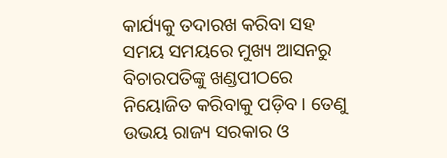କାର୍ଯ୍ୟକୁ ତଦାରଖ କରିବା ସହ ସମୟ ସମୟରେ ମୁଖ୍ୟ ଆସନରୁ ବିଚାରପତିଙ୍କୁ ଖଣ୍ଡପୀଠରେ ନିୟୋଜିତ କରିବାକୁ ପଡ଼ିବ । ତେଣୁ ଉଭୟ ରାଜ୍ୟ ସରକାର ଓ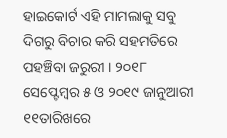ହାଇକୋର୍ଟ ଏହି ମାମଲାକୁ ସବୁ ଦିଗରୁ ବିଚାର କରି ସହମତିରେ ପହଞ୍ଚିବା ଜରୁରୀ । ୨୦୧୮ ସେପ୍ଟେମ୍ବର ୫ ଓ ୨୦୧୯ ଜାନୁଆରୀ ୧୧ତାରିଖରେ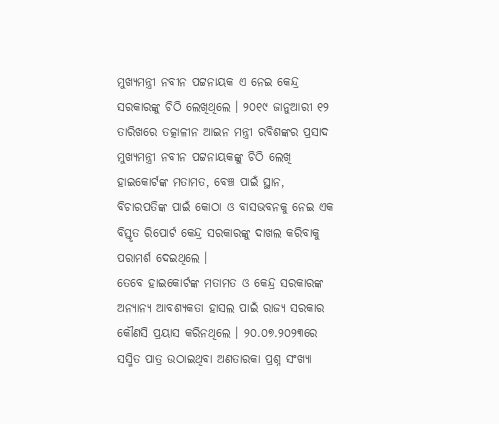ମୁଖ୍ୟମନ୍ତ୍ରୀ ନବୀନ ପଟ୍ଟନାୟକ ଏ ନେଇ କେନ୍ଦ୍ର ସରକାରଙ୍କୁ ଚିଠି ଲେଖିଥିଲେ । ୨୦୧୯ ଜାନୁଆରୀ ୧୨ ତାରିଖରେ ତତ୍କାଳୀନ ଆଇନ ମନ୍ତ୍ରୀ ରବିଶଙ୍କର ପ୍ରସାଦ ମୁଖ୍ୟମନ୍ତ୍ରୀ ନବୀନ ପଟ୍ଟନାୟକଙ୍କୁ ଚିଠି ଲେଖି ହାଇକୋର୍ଟଙ୍କ ମତାମତ, ବେଞ୍ଚ ପାଇଁ ସ୍ଥାନ, ବିଚାରପତିଙ୍କ ପାଇଁ କୋଠା ଓ ବାସଭବନକୁ ନେଇ ଏକ ବିସ୍ତୃତ ରିପୋର୍ଟ କେନ୍ଦ୍ର ସରକାରଙ୍କୁ ଦାଖଲ କରିବାକୁ ପରାମର୍ଶ ଦେଇଥିଲେ ।
ତେବେ ହାଇକୋର୍ଟଙ୍କ ମତାମତ ଓ କେନ୍ଦ୍ର ସରକାରଙ୍କ ଅନ୍ୟାନ୍ୟ ଆବଶ୍ୟକତା ହାସଲ ପାଇଁ ରାଜ୍ୟ ସରକାର କୌଣସି ପ୍ରୟାସ କରିନଥିଲେ । ୨୦.୦୭.୨୦୨୩ରେ ସସ୍ମିତ ପାତ୍ର ଉଠାଇଥିବା ଅଣତାରକା ପ୍ରଶ୍ନ ସଂଖ୍ୟା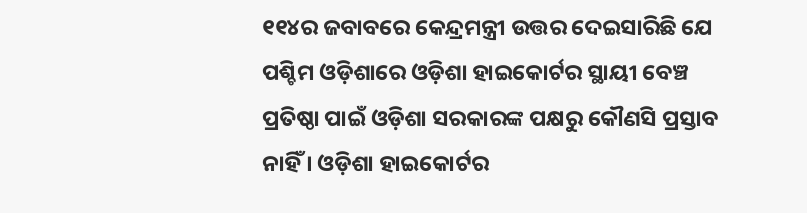୧୧୪ର ଜବାବରେ କେନ୍ଦ୍ରମନ୍ତ୍ରୀ ଉତ୍ତର ଦେଇସାରିଛି ଯେ ପଶ୍ଚିମ ଓଡ଼ିଶାରେ ଓଡ଼ିଶା ହାଇକୋର୍ଟର ସ୍ଥାୟୀ ବେଞ୍ଚ ପ୍ରତିଷ୍ଠା ପାଇଁ ଓଡ଼ିଶା ସରକାରଙ୍କ ପକ୍ଷରୁ କୌଣସି ପ୍ରସ୍ତାବ ନାହିଁ । ଓଡ଼ିଶା ହାଇକୋର୍ଟର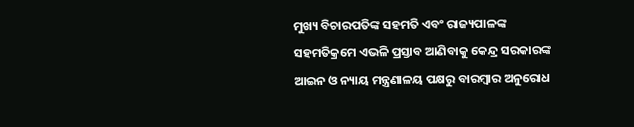ମୁଖ୍ୟ ବିଚାରପତିଙ୍କ ସହମତି ଏବଂ ରାଜ୍ୟପାଳଙ୍କ ସହମତିକ୍ରମେ ଏଭଳି ପ୍ରସ୍ତାବ ଆଣିବାକୁ କେନ୍ଦ୍ର ସରକାରଙ୍କ ଆଇନ ଓ ନ୍ୟାୟ ମନ୍ତ୍ରଣାଳୟ ପକ୍ଷରୁ ବାରମ୍ବାର ଅନୁରୋଧ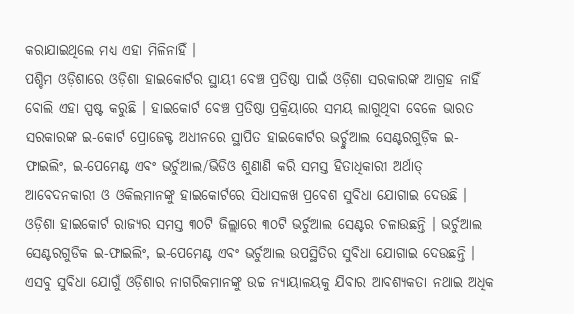କରାଯାଇଥିଲେ ମଧ୍ୟ ଏହା ମିଳିନାହିଁ ।
ପଶ୍ଚିମ ଓଡ଼ିଶାରେ ଓଡ଼ିଶା ହାଇକୋର୍ଟର ସ୍ଥାୟୀ ବେଞ୍ଚ ପ୍ରତିଷ୍ଠା ପାଇଁ ଓଡ଼ିଶା ସରକାରଙ୍କ ଆଗ୍ରହ ନାହିଁ ବୋଲି ଏହା ସ୍ପଷ୍ଟ କରୁଛି । ହାଇକୋର୍ଟ ବେଞ୍ଚ ପ୍ରତିଷ୍ଠା ପ୍ରକ୍ରିୟାରେ ସମୟ ଲାଗୁଥିବା ବେଳେ ଭାରତ ସରକାରଙ୍କ ଇ-କୋର୍ଟ ପ୍ରୋଜେକ୍ଟ ଅଧୀନରେ ସ୍ଥାପିତ ହାଇକୋର୍ଟର ଭର୍ଚ୍ଚୁଆଲ ସେଣ୍ଟରଗୁଡ଼ିକ ଇ-ଫାଇଲିଂ, ଇ-ପେମେଣ୍ଟ ଏବଂ ଭର୍ଚୁଆଲ/ଭିଡିଓ ଶୁଣାଣି କରି ସମସ୍ତ ହିତାଧିକାରୀ ଅର୍ଥାତ୍ ଆବେଦନକାରୀ ଓ ଓକିଲମାନଙ୍କୁ ହାଇକୋର୍ଟରେ ସିଧାସଳଖ ପ୍ରବେଶ ସୁବିଧା ଯୋଗାଇ ଦେଉଛି ।
ଓଡ଼ିଶା ହାଇକୋର୍ଟ ରାଜ୍ୟର ସମସ୍ତ ୩୦ଟି ଜିଲ୍ଲାରେ ୩୦ଟି ଭର୍ଚୁଆଲ ସେଣ୍ଟର ଚଳାଉଛନ୍ତି । ଭର୍ଚୁଆଲ ସେଣ୍ଟରଗୁଡିକ ଇ-ଫାଇଲିଂ, ଇ-ପେମେଣ୍ଟ ଏବଂ ଭର୍ଚୁଆଲ ଉପସ୍ଥିତିର ସୁବିଧା ଯୋଗାଇ ଦେଉଛନ୍ତି । ଏସବୁ ସୁବିଧା ଯୋଗୁଁ ଓଡ଼ିଶାର ନାଗରିକମାନଙ୍କୁ ଉଚ୍ଚ ନ୍ୟାୟାଳୟକୁ ଯିବାର ଆବଶ୍ୟକତା ନଥାଇ ଅଧିକ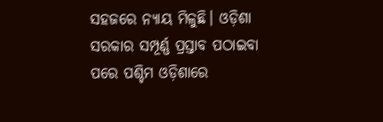ସହଜରେ ନ୍ୟାୟ ମିଳୁଛି। ଓଡ଼ିଶା ସରକାର ସମ୍ପୂର୍ଣ୍ଣ ପ୍ରସ୍ତାବ ପଠାଇବା ପରେ ପଶ୍ଚିମ ଓଡ଼ିଶାରେ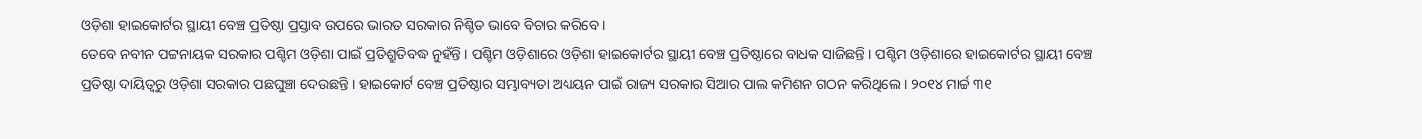ଓଡ଼ିଶା ହାଇକୋର୍ଟର ସ୍ଥାୟୀ ବେଞ୍ଚ ପ୍ରତିଷ୍ଠା ପ୍ରସ୍ତାବ ଉପରେ ଭାରତ ସରକାର ନିଶ୍ଚିତ ଭାବେ ବିଚାର କରିବେ ।
ତେବେ ନବୀନ ପଟ୍ଟନାୟକ ସରକାର ପଶ୍ଚିମ ଓଡ଼ିଶା ପାଇଁ ପ୍ରତିଶ୍ରୁତିବଦ୍ଧ ନୁହଁନ୍ତି । ପଶ୍ଚିମ ଓଡ଼ିଶାରେ ଓଡ଼ିଶା ହାଇକୋର୍ଟର ସ୍ଥାୟୀ ବେଞ୍ଚ ପ୍ରତିଷ୍ଠାରେ ବାଧକ ସାଜିଛନ୍ତି । ପଶ୍ଚିମ ଓଡ଼ିଶାରେ ହାଇକୋର୍ଟର ସ୍ଥାୟୀ ବେଞ୍ଚ ପ୍ରତିଷ୍ଠା ଦାୟିତ୍ୱରୁ ଓଡ଼ିଶା ସରକାର ପଛଘୁଞ୍ଚା ଦେଉଛନ୍ତି । ହାଇକୋର୍ଟ ବେଞ୍ଚ ପ୍ରତିଷ୍ଠାର ସମ୍ଭାବ୍ୟତା ଅଧ୍ୟୟନ ପାଇଁ ରାଜ୍ୟ ସରକାର ସିଆର ପାଲ କମିଶନ ଗଠନ କରିଥିଲେ । ୨୦୧୪ ମାର୍ଚ୍ଚ ୩୧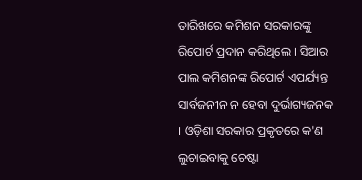ତାରିଖରେ କମିଶନ ସରକାରଙ୍କୁ ରିପୋର୍ଟ ପ୍ରଦାନ କରିଥିଲେ । ସିଆର ପାଲ କମିଶନଙ୍କ ରିପୋର୍ଟ ଏପର୍ଯ୍ୟନ୍ତ ସାର୍ବଜନୀନ ନ ହେବା ଦୁର୍ଭାଗ୍ୟଜନକ । ଓଡ଼ିଶା ସରକାର ପ୍ରକୃତରେ କ'ଣ ଲୁଚାଇବାକୁ ଚେଷ୍ଟା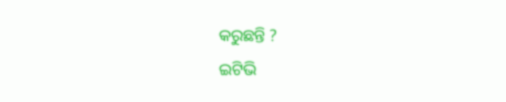କରୁଛନ୍ତି ?
ଇଟିଭି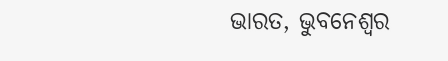ଭାରତ, ଭୁବନେଶ୍ବର